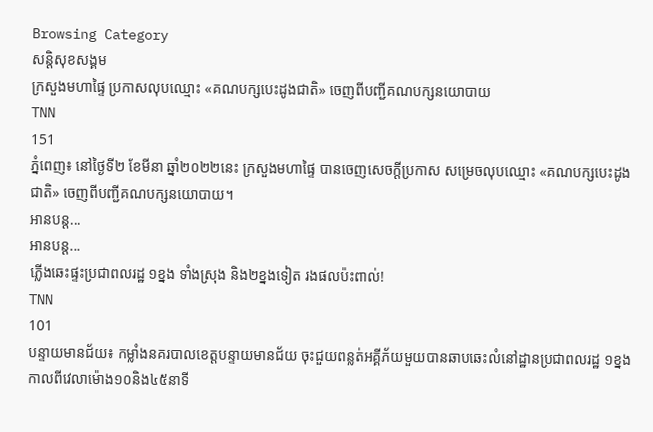Browsing Category
សន្តិសុខសង្គម
ក្រសួងមហាផ្ទៃ ប្រកាសលុបឈ្មោះ «គណបក្សបេះដូងជាតិ» ចេញពីបញ្ជីគណបក្សនយោបាយ
TNN
151
ភ្នំពេញ៖ នៅថ្ងៃទី២ ខែមីនា ឆ្នាំ២០២២នេះ ក្រសួងមហាផ្ទៃ បានចេញសេចក្តីប្រកាស សម្រេចលុបឈ្មោះ «គណបក្សបេះដូងជាតិ» ចេញពីបញ្ជីគណបក្សនយោបាយ។
អានបន្ត...
អានបន្ត...
ភ្លើងឆេះផ្ទះប្រជាពលរដ្ឋ ១ខ្នង ទាំងស្រុង និង២ខ្នងទៀត រងផលប៉ះពាល់!
TNN
101
បន្ទាយមានជ័យ៖ កម្លាំងនគរបាលខេត្តបន្ទាយមានជ័យ ចុះជួយពន្លត់អគ្គីភ័យមួយបានឆាបឆេះលំនៅដ្ឋានប្រជាពលរដ្ឋ ១ខ្នង កាលពីវេលាម៉ោង១០និង៤៥នាទី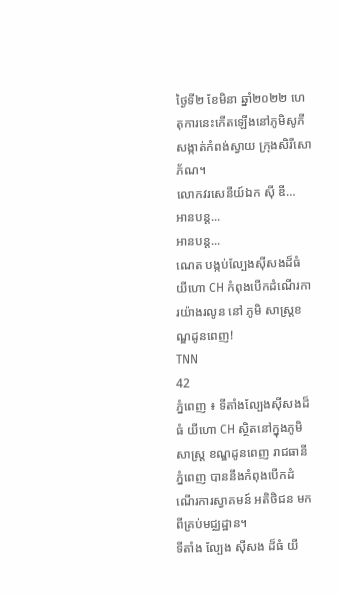ថ្ងៃទី២ ខែមិនា ឆ្នាំ២០២២ ហេតុការនេះកើតឡើងនៅភូមិសូភី សង្កាត់កំពង់ស្វាយ ក្រុងសិរីសោភ័ណ។
លោកវរសេនីយ៍ឯក ស៊ី ឌី…
អានបន្ត...
អានបន្ត...
ណេត បង្កប់ល្បែងស៊ីសងដ៏ធំ យីហោ CH កំពុងបើកដំណើរការយ៉ាងរលូន នៅ ភូមិ សាស្ត្រខណ្ឌដូនពេញ!
TNN
42
ភ្នំពេញ ៖ ទីតាំងល្បែងស៊ីសងដ៏ធំ យីហោ CH ស្ថិតនៅក្នុងភូមិសាស្ត្រ ខណ្ឌដូនពេញ រាជធានី ភ្នំពេញ បាននឹងកំពុងបើកដំណើរការស្វាគមន៍ អតិថិជន មកពីគ្រប់មជ្ឈដ្ឋាន។
ទីតាំង ល្បែង ស៊ីសង ដ៏ធំ យី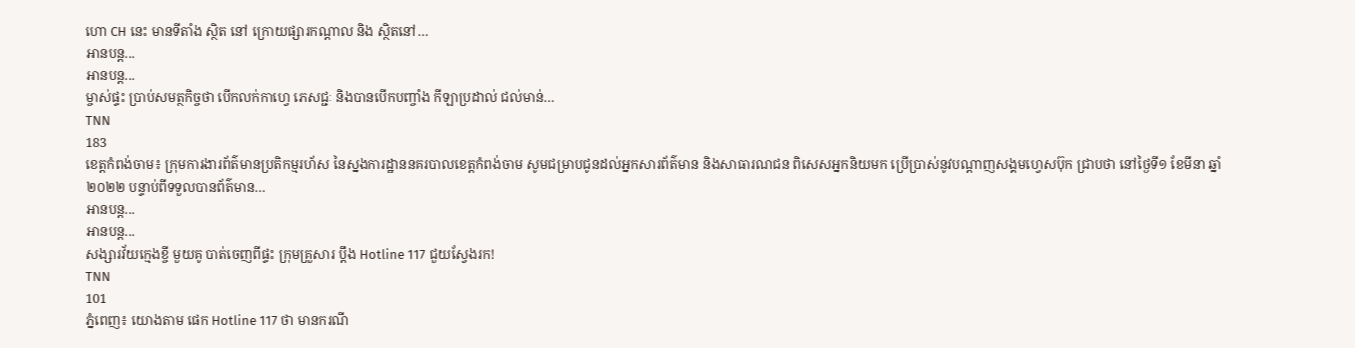ហោ CH នេះ មានទីតាំង ស្ថិត នៅ ក្រោយផ្សារកណ្តាល និង ស្ថិតនៅ…
អានបន្ត...
អានបន្ត...
ម្ចាស់ផ្ទះ ប្រាប់សមត្ថកិច្ចថា បើកលក់កាហ្វេ ភេសជ្ជៈ និងបានបើកបញ្ចាំង កីឡាប្រដាល់ ជល់មាន់…
TNN
183
ខេត្តកំពង់ចាម៖ ក្រុមការងារព័ត៌មានប្រតិកម្មរហ័ស នៃស្នងការដ្ឋាននគរបាលខេត្តកំពង់ចាម សូមជម្រាបជូនដល់អ្នកសារព័ត៌មាន និងសាធារណជន ពិសេសអ្នកនិយមក ប្រើប្រាស់នូវបណ្ដាញសង្គមហ្វេសប៊ុក ជ្រាបថា នៅថ្ងៃទី១ ខែមីនា ឆ្នាំ២០២២ បន្ទាប់ពីទទួលបានព័ត៌មាន…
អានបន្ត...
អានបន្ត...
សង្សារវ័យក្មេងខ្ចី មួយគូ បាត់ចេញពីផ្ទះ ក្រុមគ្រួសារ ប្តឹង Hotline 117 ជួយស្វែងរក!
TNN
101
ភ្នំពេញ៖ យោងតាម ផេក Hotline 117 ថា មានករណី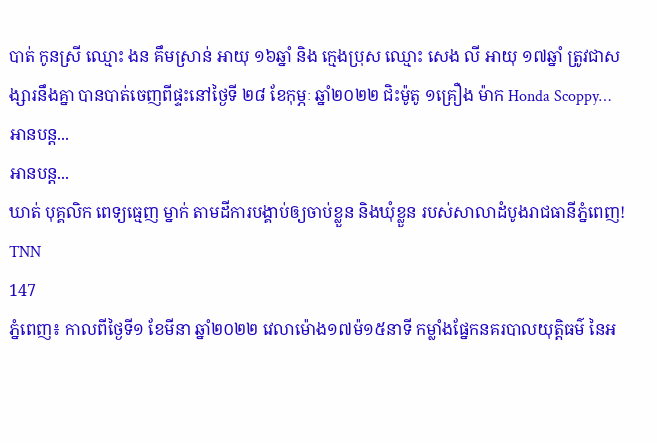បាត់ កូនស្រី ឈ្មោះ ងន គឹមស្រាន់ អាយុ ១៦ឆ្នាំ និង ក្មេងប្រុស ឈ្មោះ សេង លី អាយុ ១៧ឆ្នាំ ត្រូវជាសង្សារនឹងគ្នា បានបាត់ចេញពីផ្ទះនៅថ្ងៃទី ២៨ ខែកុម្ភៈ ឆ្នាំ២០២២ ជិះម៉ូតូ ១គ្រឿង ម៉ាក Honda Scoppy…
អានបន្ត...
អានបន្ត...
ឃាត់ បុគ្គលិក ពេទ្យធ្មេញ ម្នាក់ តាមដីការបង្គាប់ឲ្យចាប់ខ្លួន និងឃុំខ្លួន របស់សាលាដំបូងរាជធានីភ្នំពេញ!
TNN
147
ភ្នំពេញ៖ កាលពីថ្ងៃទី១ ខែមីនា ឆ្នាំ២០២២ វេលាម៉ោង១៧ម៉១៥នាទី កម្លាំងផ្នែកនគរបាលយុត្តិធម៌ នៃអ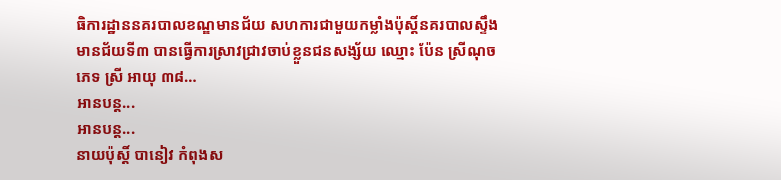ធិការដ្ឋាននគរបាលខណ្ឌមានជ័យ សហការជាមួយកម្លាំងប៉ុស្តិ៍នគរបាលស្ទឹងមានជ័យទី៣ បានធ្វើការស្រាវជ្រាវចាប់ខ្លួនជនសង្ស័យ ឈ្មោះ ប៉ែន ស្រីណុច ភេទ ស្រី អាយុ ៣៨…
អានបន្ត...
អានបន្ត...
នាយប៉ុស្តិ៍ បានៀវ កំពុងស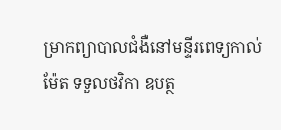ម្រាកព្យាបាលជំងឺនៅមន្ទីរពេទ្យកាល់ម៉ែត ទទួលថវិកា ឧបត្ថ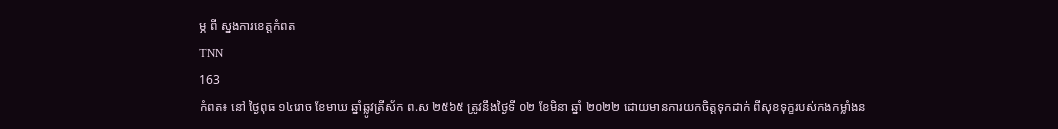ម្ភ ពី ស្នងការខេត្តកំពត
TNN
163
កំពត៖ នៅ ថ្ងៃពុធ ១៤រោច ខែមាឃ ឆ្នាំឆ្លូវត្រីស័ក ព.ស ២៥៦៥ ត្រូវនឹងថ្ងៃទី ០២ ខែមិនា ឆ្នាំ ២០២២ ដោយមានការយកចិត្តទុកដាក់ ពីសុខទុក្ខរបស់កងកម្លាំងន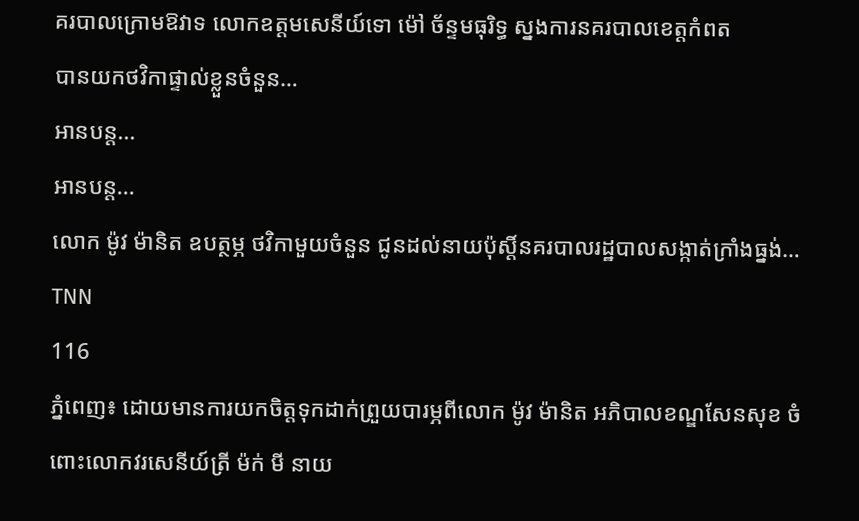គរបាលក្រោមឱវាទ លោកឧត្តមសេនីយ៍ទោ ម៉ៅ ច័ន្ទមធុរិទ្ធ ស្នងការនគរបាលខេត្តកំពត
បានយកថវិកាផ្ទាល់ខ្លួនចំនួន…
អានបន្ត...
អានបន្ត...
លោក ម៉ូវ ម៉ានិត ឧបត្ថម្ភ ថវិកាមួយចំនួន ជូនដល់នាយប៉ុស្តិ៍នគរបាលរដ្ឋបាលសង្កាត់ក្រាំងធ្នង់…
TNN
116
ភ្នំពេញ៖ ដោយមានការយកចិត្តទុកដាក់ព្រួយបារម្ភពីលោក ម៉ូវ ម៉ានិត អភិបាលខណ្ឌសែនសុខ ចំពោះលោកវរសេនីយ៍ត្រី ម៉ក់ មី នាយ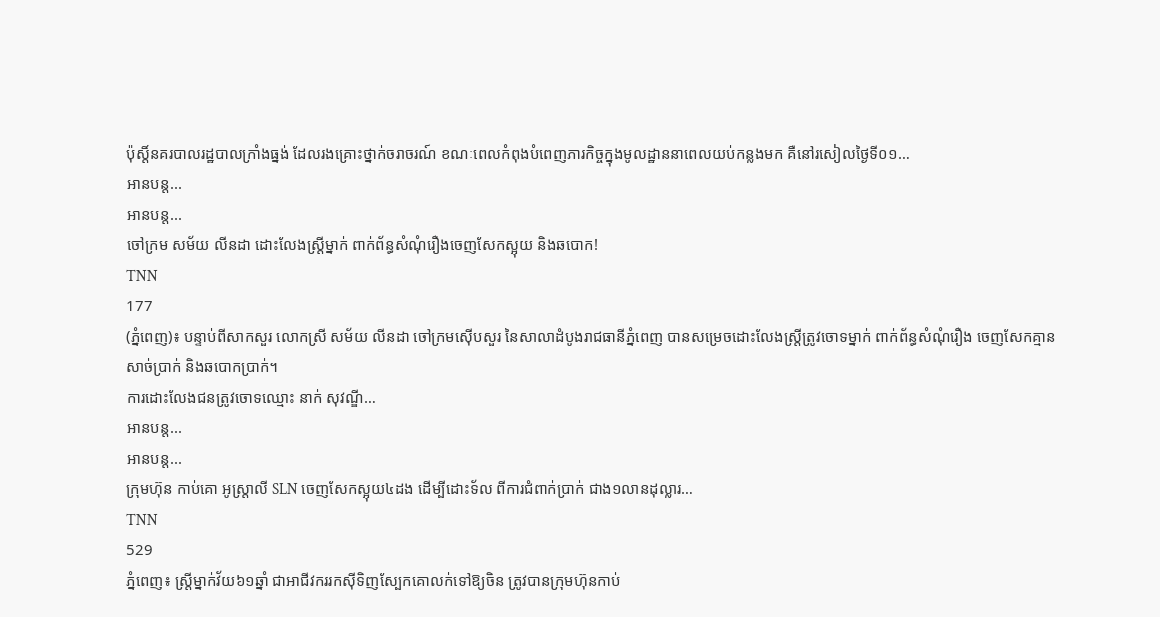ប៉ុស្តិ៍នគរបាលរដ្ឋបាលក្រាំងធ្នង់ ដែលរងគ្រោះថ្នាក់ចរាចរណ៍ ខណៈពេលកំពុងបំពេញភារកិច្ចក្នុងមូលដ្ឋាននាពេលយប់កន្លងមក គឺនៅរសៀលថ្ងៃទី០១…
អានបន្ត...
អានបន្ត...
ចៅក្រម សម័យ លីនដា ដោះលែងស្ត្រីម្នាក់ ពាក់ព័ន្ធសំណុំរឿងចេញសែកស្អុយ និងឆបោក!
TNN
177
(ភ្នំពេញ)៖ បន្ទាប់ពីសាកសួរ លោកស្រី សម័យ លីនដា ចៅក្រមស៊ើបសួរ នៃសាលាដំបូងរាជធានីភ្នំពេញ បានសម្រេចដោះលែងស្ត្រីត្រូវចោទម្នាក់ ពាក់ព័ន្ធសំណុំរឿង ចេញសែកគ្មានសាច់ប្រាក់ និងឆបោកប្រាក់។
ការដោះលែងជនត្រូវចោទឈ្មោះ នាក់ សុវណ្ឌី…
អានបន្ត...
អានបន្ត...
ក្រុមហ៊ុន កាប់គោ អូស្ត្រាលី SLN ចេញសែកស្អុយ៤ដង ដើម្បីដោះទ័ល ពីការជំពាក់ប្រាក់ ជាង១លានដុល្លារ…
TNN
529
ភ្នំពេញ៖ ស្ត្រីម្នាក់វ័យ៦១ឆ្នាំ ជាអាជីវកររកស៊ីទិញស្បែកគោលក់ទៅឱ្យចិន ត្រូវបានក្រុមហ៊ុនកាប់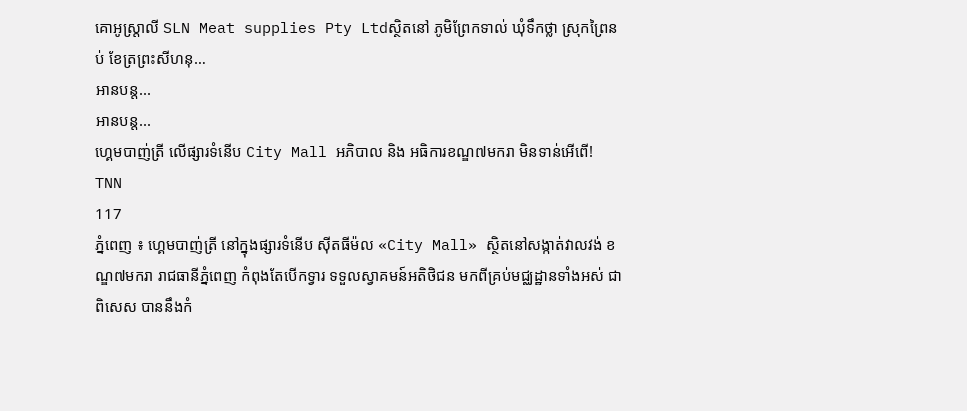គោអូស្ត្រាលី SLN Meat supplies Pty Ltdស្ថិតនៅ ភូមិព្រែកទាល់ ឃុំទឹកថ្លា ស្រុកព្រៃនប់ ខែត្រព្រះសីហនុ…
អានបន្ត...
អានបន្ត...
ហ្គេមបាញ់ត្រី លើផ្សារទំនើប City Mall អភិបាល និង អធិការខណ្ឌ៧មករា មិនទាន់អើពើ!
TNN
117
ភ្នំពេញ ៖ ហ្គេមបាញ់ត្រី នៅក្នុងផ្សារទំនើប សុីតធីម៉ល «City Mall» ស្ថិតនៅសង្កាត់វាលវង់ ខណ្ឌ៧មករា រាជធានីភ្នំពេញ កំពុងតែបើកទ្វារ ទទួលស្វាគមន៍អតិថិជន មកពីគ្រប់មជ្ឈដ្ឋានទាំងអស់ ជាពិសេស បាននឹងកំ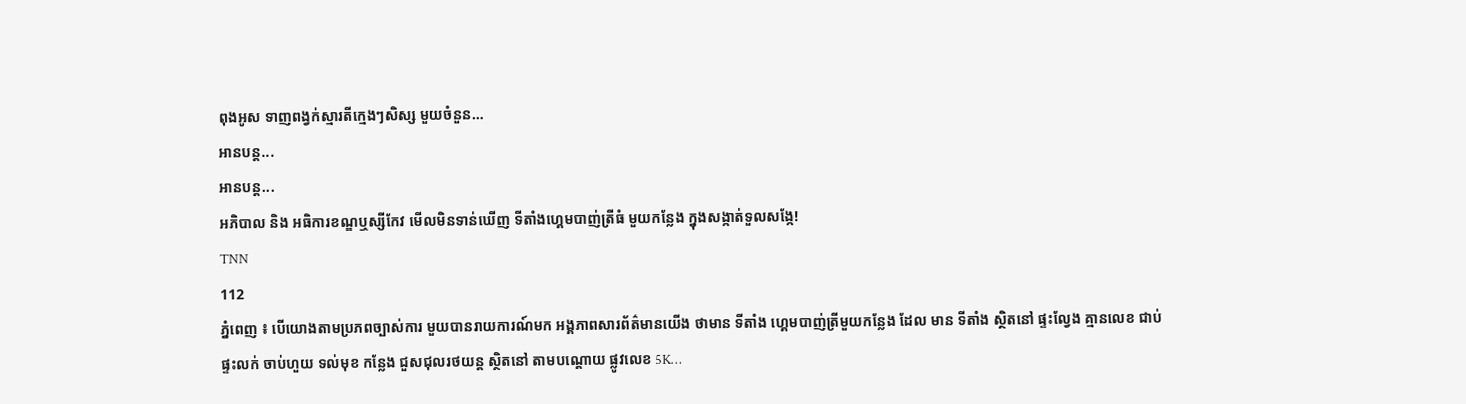ពុងអូស ទាញពង្វក់ស្មារតីក្មេងៗសិស្ស មួយចំនួន…
អានបន្ត...
អានបន្ត...
អភិបាល និង អធិការខណ្ឌឬស្សីកែវ មើលមិនទាន់ឃើញ ទីតាំងហ្គេមបាញ់ត្រីធំ មួយកន្លែង ក្នុងសង្កាត់ទួលសង្កែ!
TNN
112
ភ្នំពេញ ៖ បេីយោងតាមប្រភពច្បាស់ការ មួយបានរាយការណ៍មក អង្គភាពសារព័ត៌មានយេីង ថាមាន ទីតាំង ហ្គេមបាញ់ត្រីមួយកន្លែង ដែល មាន ទីតាំង ស្ថិតនៅ ផ្ទះល្វែង គ្មានលេខ ជាប់ផ្ទះលក់ ចាប់ហួយ ទល់មុខ កន្លែង ជួសជុលរថយន្ត ស្ថិតនៅ តាមបណ្ដោយ ផ្លូវលេខ 5K…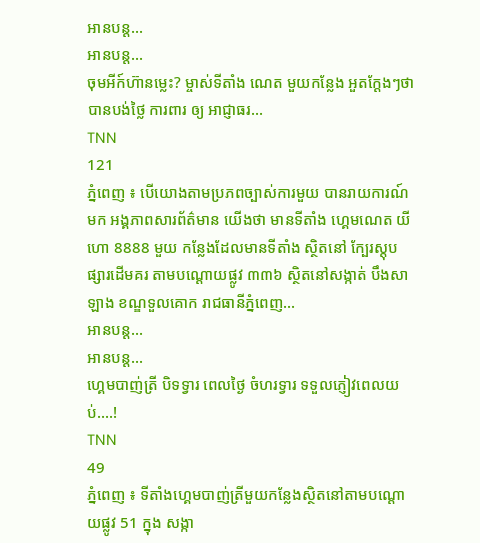អានបន្ត...
អានបន្ត...
ចុមអីក៍ហ៊ានម្លេះ? ម្ចាស់ទីតាំង ណេត មួយកន្លែង អួតក្ដែងៗថា បានបង់ថ្លៃ ការពារ ឲ្យ អាជ្ញាធរ…
TNN
121
ភ្នំពេញ ៖ បេីយោងតាមប្រភពច្បាស់ការមួយ បានរាយការណ៍ មក អង្គភាពសារព័ត៌មាន យេីងថា មានទីតាំង ហ្គេមណេត យីហោ 8888 មួយ កន្លែងដែលមានទីតាំង ស្ថិតនៅ ក្បែរស្តុប ផ្សារដេីមគរ តាមបណ្ដោយផ្លូវ ៣៣៦ ស្ថិតនៅសង្កាត់ បឹងសាឡាង ខណ្ឌទួលគោក រាជធានីភ្នំពេញ…
អានបន្ត...
អានបន្ត...
ហ្គេមបាញ់ត្រី បិទទ្វារ ពេលថ្ងៃ ចំហរទ្វារ ទទួលភ្ញៀវពេលយប់….!
TNN
49
ភ្នំពេញ ៖ ទីតាំងហ្គេមបាញ់ត្រីមួយកន្លែងស្ថិតនៅតាមបណ្តោយផ្លូវ 51 ក្នុង សង្កា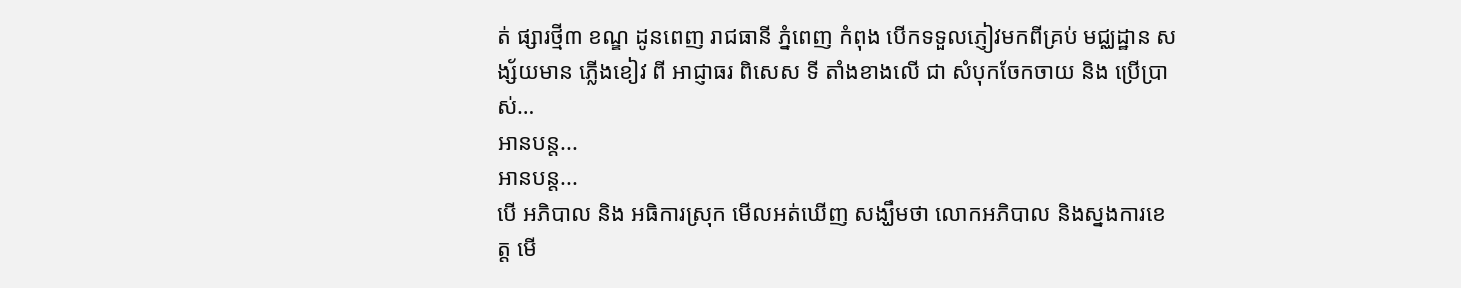ត់ ផ្សារថ្មី៣ ខណ្ឌ ដូនពេញ រាជធានី ភ្នំពេញ កំពុង បើកទទួលភ្ញៀវមកពីគ្រប់ មជ្ឈដ្ឋាន សង្ស័យមាន ភ្លើងខៀវ ពី អាជ្ញាធរ ពិសេស ទី តាំងខាងលើ ជា សំបុកចែកចាយ និង ប្រេីប្រាស់…
អានបន្ត...
អានបន្ត...
បើ អភិបាល និង អធិការស្រុក មើលអត់ឃើញ សង្ឃឹមថា លោកអភិបាល និងស្នងការខេត្ត មើ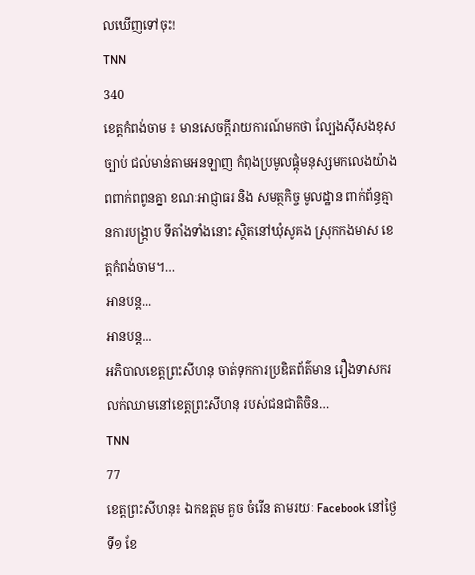លឃើញទៅចុះ!
TNN
340
ខេត្ដកំពង់ចាម ៖ មានសេចក្តីរាយការណ៍មកថា ល្បែងស៊ីសងខុសច្បាប់ ជល់មាន់តាមអនឡាញ កំពុងប្រមូលផ្ដុំមនុស្សមកលេងយ៉ាងពពាក់ពពូនគ្នា ខណៈអាជ្ញាធរ និង សមត្ថកិច្ច មូលដ្ឋាន ពាក់ព័ន្ធគ្មានការបង្រ្កាប ទីតាំងទាំងនោះ ស្ថិតនៅឃុំសូគង ស្រុកកងមាស ខេត្តកំពង់ចាម។…
អានបន្ត...
អានបន្ត...
អភិបាលខេត្តព្រះសីហនុ ចាត់ទុកការប្រឌិតព័ត៌មាន រឿងទាសករលក់ឈាមនៅខេត្តព្រះសីហនុ របស់ជនជាតិចិន…
TNN
77
ខេត្តព្រះសីហនុ៖ ឯកឧត្តម គួច ចំរើន តាមរយៈ Facebook នៅថ្ងៃទី១ ខែ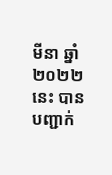មីនា ឆ្នាំ២០២២នេះ បានបញ្ជាក់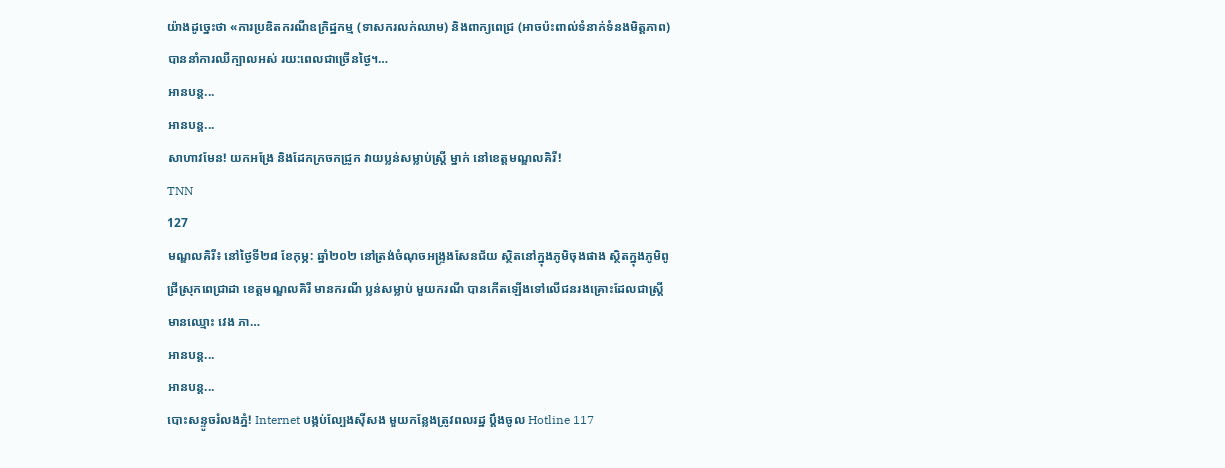យ៉ាងដូច្នេះថា «ការប្រឌិតករណីឧក្រិដ្ឋកម្ម (ទាសករលក់ឈាម) និងពាក្យពេជ្រ (អាចប៉ះពាល់ទំនាក់ទំនងមិត្តភាព) បាននាំការឈឺក្បាលអស់ រយ:ពេលជាច្រេីនថ្ងៃ។…
អានបន្ត...
អានបន្ត...
សាហាវមែន! យកអង្រែ និងដែកក្រចកជ្រូក វាយប្លន់សម្លាប់ស្ត្រី ម្នាក់ នៅខេត្តមណ្ឌលគិរី!
TNN
127
មណ្ឌលគិរី៖ នៅថ្ងៃទី២៨ ខែកុម្ភ: ឆ្នាំ២០២ នៅត្រង់ចំណុចអង្រ្ទងសែនជ័យ ស្ថិតនៅក្នុងភូមិចុងផាង ស្ថិតក្នុងភូមិពូជ្រីស្រុកពេជ្រាដា ខេត្តមណ្ឌលគិរី មានករណី ប្លន់សម្លាប់ មួយករណី បានកើតឡើងទៅលើជនរងគ្រោះដែលជាស្រ្តីមានឈ្មោះ វេង ភា…
អានបន្ត...
អានបន្ត...
បោះសន្ទូចរំលងភ្នំ! Internet បង្កប់ល្បែងស៊ីសង មួយកន្លែងត្រូវពលរដ្ឋ ប្តឹងចូល Hotline 117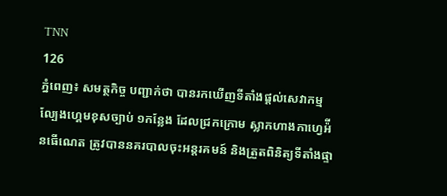TNN
126
ភ្នំពេញ៖ សមត្ថកិច្ច បញ្ជាក់ថា បានរកឃើញទីតាំងផ្តល់សេវាកម្មល្បែងហ្គេមខុសច្បាប់ ១កន្លែង ដែលជ្រកក្រោម ស្លាកហាងកាហ្វេអ៉ីនធើណេត ត្រូវបាននគរបាលចុះអន្ដរគមន៍ និងត្រួតពិនិត្យទីតាំងផ្ទា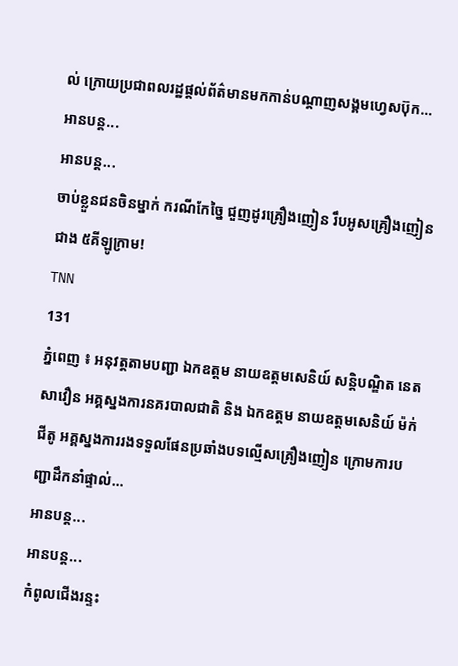ល់ ក្រោយប្រជាពលរដ្ឋផ្តល់ព័ត៌មានមកកាន់បណ្ដាញសង្គមហ្វេសប៊ុក…
អានបន្ត...
អានបន្ត...
ចាប់ខ្លួនជនចិនម្នាក់ ករណីកែច្នៃ ជួញដូរគ្រឿងញៀន រឹបអូសគ្រឿងញៀនជាង ៥គីឡូក្រាម!
TNN
131
ភ្នំពេញ ៖ អនុវត្តតាមបញ្ជា ឯកឧត្តម នាយឧត្ដមសេនិយ៍ សន្តិបណ្ឌិត នេត សាវឿន អគ្គស្នងការនគរបាលជាតិ និង ឯកឧត្តម នាយឧត្ដមសេនិយ៍ ម៉ក់ ជីតូ អគ្គស្នងការរងទទួលផែនប្រឆាំងបទល្មើសគ្រឿងញៀន ក្រោមការបញ្ជាដឹកនាំផ្ទាល់…
អានបន្ត...
អានបន្ត...
កំពូលជើងរន្ទះ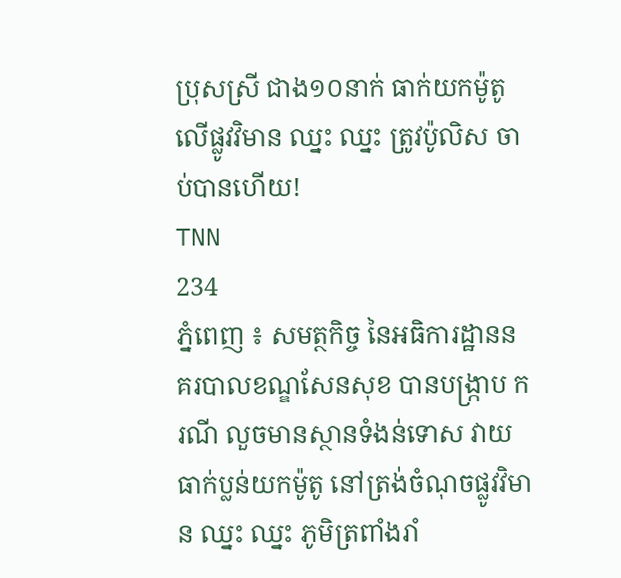ប្រុសស្រី ជាង១០នាក់ ធាក់យកម៉ូតូ លើផ្លូវវិមាន ឈ្នះ ឈ្នះ ត្រូវប៉ូលិស ចាប់បានហើយ!
TNN
234
ភ្នំពេញ ៖ សមត្ថកិច្ច នៃអធិការដ្ឋាននគរបាលខណ្ឌសែនសុខ បានបង្រ្កាប ករណី លួចមានស្ថានទំងន់ទោស វាយធាក់ប្លន់យកម៉ូតូ នៅត្រង់ចំណុចផ្លូវវិមាន ឈ្នះ ឈ្នះ ភូមិត្រពាំងរាំ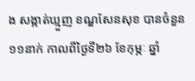ង សង្កាត់ឃ្មួញ ខណ្ឌសែនសុខ បានចំនួន១១នាក់ កាលពីថ្ងៃទី២៦ ខែកុម្ភៈ ឆ្នាំ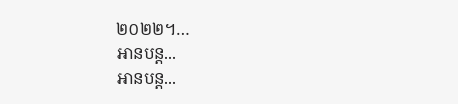២០២២។…
អានបន្ត...
អានបន្ត...